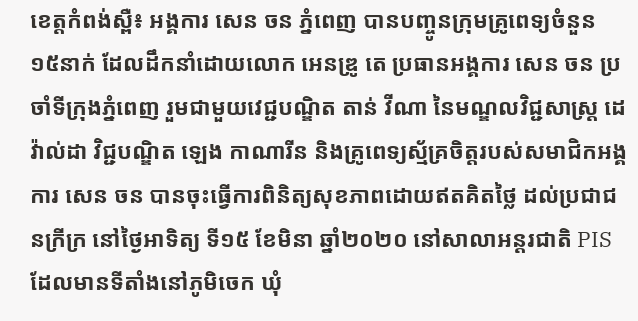ខេត្តកំពង់ស្ពឺ៖ អង្គការ សេន ចន ភ្នំពេញ បានបញ្ចូនក្រុមគ្រូពេទ្យចំនួន ១៥នាក់ ដែលដឹកនាំដោយលោក អេនឌ្រូ តេ ប្រធានអង្គការ សេន ចន ប្រចាំទីក្រុងភ្នំពេញ រួមជាមួយវេជ្ជបណ្ឌិត តាន់ វីណា នៃមណ្ឌលវិជ្ជសាស្រ្ត ដេវ៉ាល់ដា វិជ្ជបណ្ឌិត ឡេង កាណារីន និងគ្រូពេទ្យស្ម័គ្រចិត្តរបស់សមាជិកអង្គការ សេន ចន បានចុះធ្វើការពិនិត្យសុខភាពដោយឥតគិតថ្លៃ ដល់ប្រជាជនក្រីក្រ នៅថ្ងៃអាទិត្យ ទី១៥ ខែមិនា ឆ្នាំ២០២០ នៅសាលាអន្តរជាតិ PIS ដែលមានទីតាំងនៅភូមិចេក ឃុំ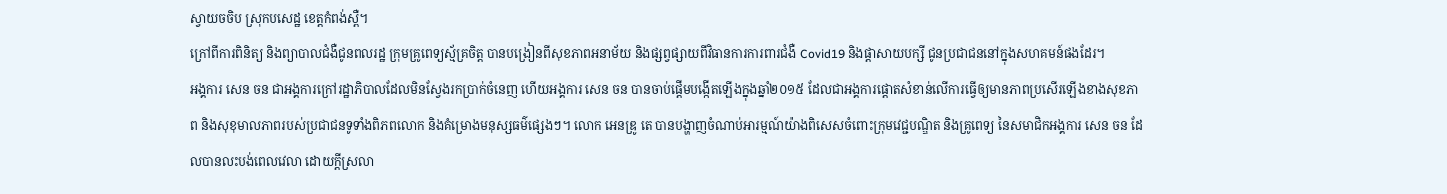ស្វាយចចិប ស្រុកបសេដ្ឋ ខេត្តកំពង់ស្ពឺ។
ក្រៅពីការពិនិត្យ និងព្យាបាលជំងឺជូនពលរដ្ឋ ក្រុមគ្រូពេទ្យស្ម័គ្រចិត្ត បានបង្រៀនពីសុខភាពអនាម័យ និងផ្សព្វផ្សាយពីវិធានការការពារជំងឺ Covid19 និងផ្តាសាយបក្សី ជូនប្រជាជននៅក្នុងសហគមន៍ផងដែរ។
អង្គការ សេន ចន ជាអង្គការក្រៅរដ្ឋាភិបាលដែលមិនស្វែងរកប្រាក់ចំនេញ ហើយអង្គការ សេន ចន បានចាប់ផ្តើមបង្កើតឡើងក្នុងឆ្នាំ២០១៥ ដែលជាអង្គការផ្តោតសំខាន់លើការធ្វើឲ្យមានភាពប្រសើរឡើងខាងសុខភាព និងសុខុមាលភាពរបស់ប្រជាជនទូទាំងពិភពលោក និងគំម្រោងមនុស្សធម៌ផ្សេងៗ។ លោក អេនឌ្រូ តេ បានបង្ហាញចំណាប់អារម្មណ៍យ៉ាងពិសេសចំពោះក្រុមវេជ្ជបណ្ឌិត និងគ្រូពេទ្យ នៃសមាជិកអង្គការ សេន ចន ដែលបានលះបង់ពេលវេលា ដោយក្តីស្រលា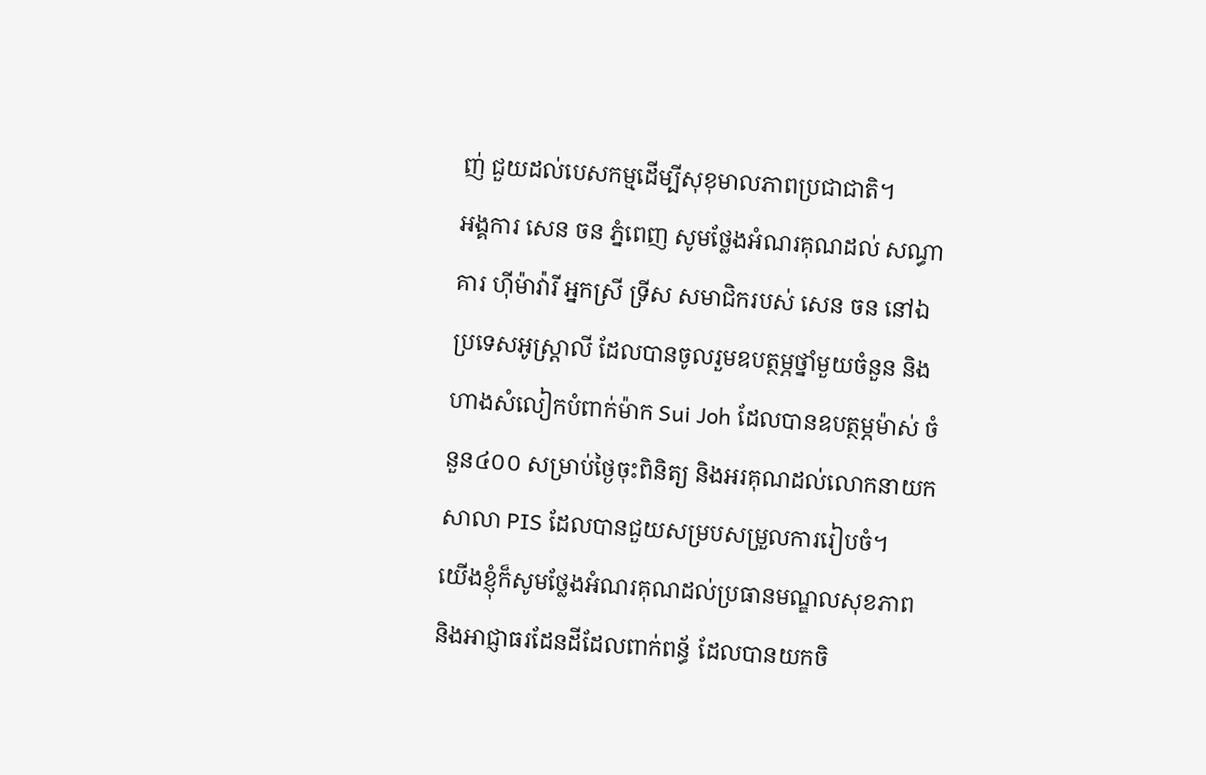ញ់ ជួយដល់បេសកម្មដើម្បីសុខុមាលភាពប្រជាជាតិ។
អង្គការ សេន ចន ភ្នំពេញ សូមថ្លែងអំណរគុណដល់ សណ្ធាគារ ហ៊ីម៉ាវ៉ារី អ្នកស្រី ទ្រីស សមាជិករបស់ សេន ចន នៅឯប្រទេសអូស្រ្តាលី ដែលបានចូលរួមឧបត្ថម្ភថ្នាំមួយចំនួន និងហាងសំលៀកបំពាក់ម៉ាក Sui Joh ដែលបានឧបត្ថម្ភម៉ាស់ ចំនួន៤០០ សម្រាប់ថ្ងៃចុះពិនិត្យ និងអរគុណដល់លោកនាយកសាលា PIS ដែលបានជួយសម្របសម្រួលការរៀបចំ។
យើងខ្ញុំក៏សូមថ្លែងអំណរគុណដល់ប្រធានមណ្ឌលសុខភាព និងអាជ្ញាធរដែនដីដែលពាក់ពន្ធ័ ដែលបានយកចិ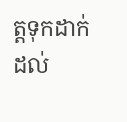ត្តទុកដាក់ ដល់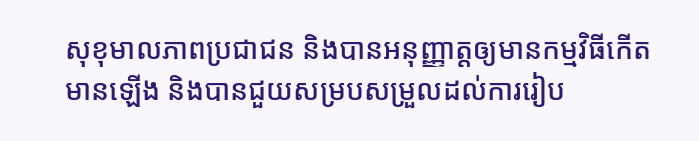សុខុមាលភាពប្រជាជន និងបានអនុញ្ញាត្តឲ្យមានកម្មវិធីកើតមានឡើង និងបានជួយសម្របសម្រួលដល់ការរៀប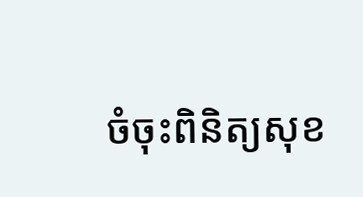ចំចុះពិនិត្យសុខ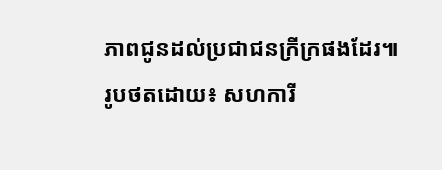ភាពជូនដល់ប្រជាជនក្រីក្រផងដែរ៕
រូបថតដោយ៖ សហការី